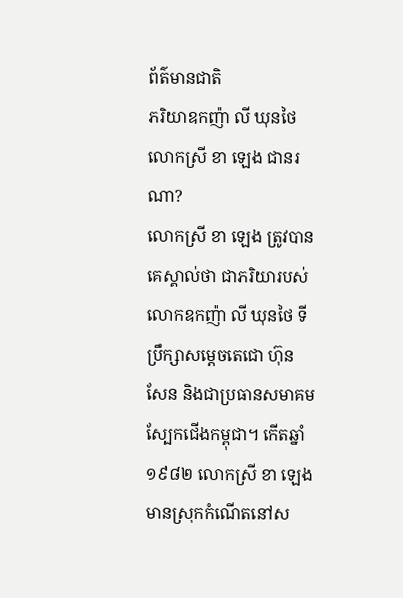ព័ត៌មានជាតិ
ភរិយាឧកញ៉ា លី ឃុនថៃ លោកស្រី ខា ឡេង ជានរណា?
លោកស្រី ខា ឡេង ត្រូវបានគេស្គាល់ថា ជាភរិយារបស់លោកឧកញ៉ា លី ឃុនថៃ ទីប្រឹក្សាសម្ដេចតេជោ ហ៊ុន សែន និងជាប្រធានសមាគមស្បែកជើងកម្ពុជា។ កើតឆ្នាំ១៩៨២ លោកស្រី ខា ឡេង មានស្រុកកំណើតនៅស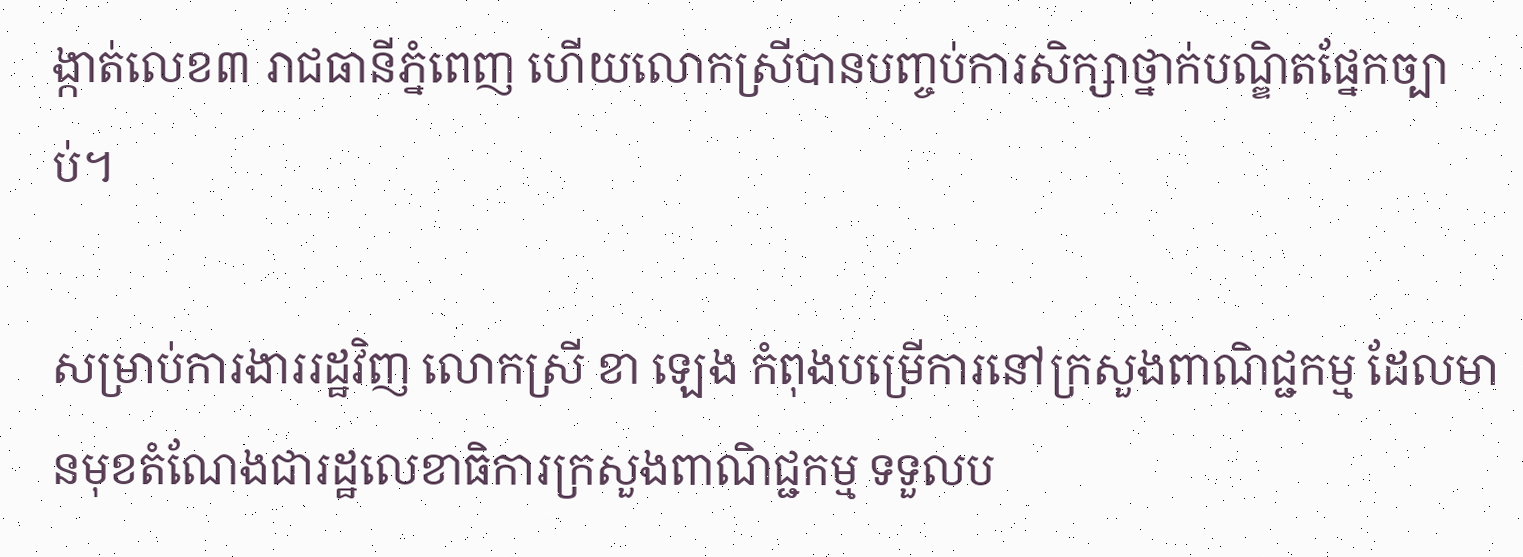ង្កាត់លេខ៣ រាជធានីភ្នំពេញ ហើយលោកស្រីបានបញ្ចប់ការសិក្សាថ្នាក់បណ្ឌិតផ្នែកច្បាប់។

សម្រាប់ការងាររដ្ឋវិញ លោកស្រី ខា ឡេង កំពុងបម្រើការនៅក្រសួងពាណិជ្ជកម្ម ដែលមានមុខតំណែងជារដ្ឋលេខាធិការក្រសួងពាណិជ្ជកម្ម ទទួលប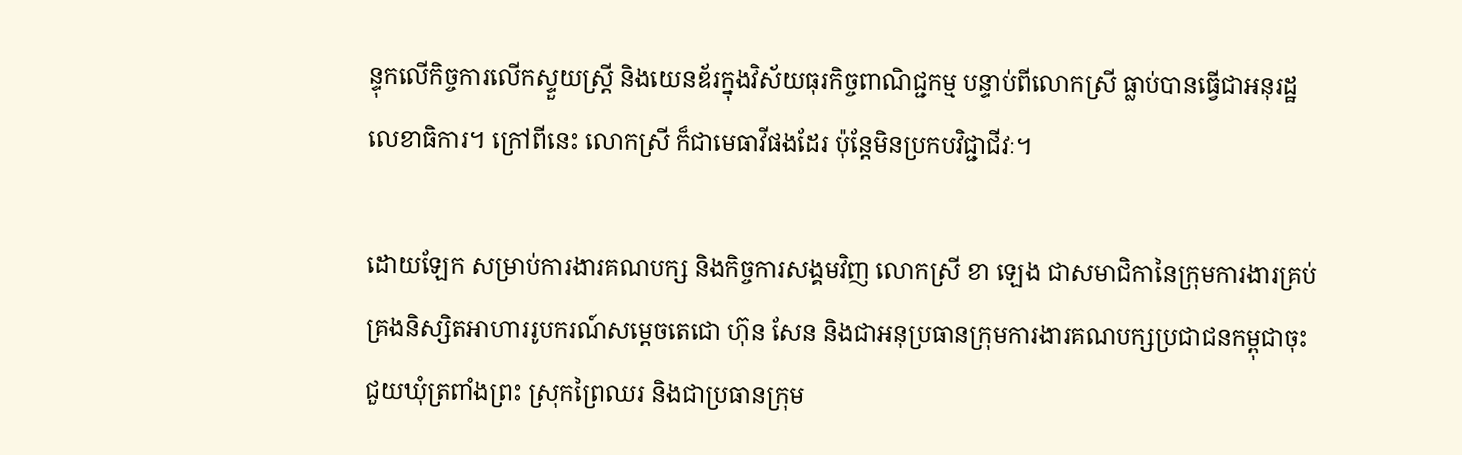ន្ទុកលើកិច្ចការលើកស្ទួយស្រ្តី និងយេនឌ័រក្នុងវិស័យធុរកិច្ចពាណិជ្ជកម្ម បន្ទាប់ពីលោកស្រី ធ្លាប់បានធ្វើជាអនុរដ្ឋលេខាធិការ។ ក្រៅពីនេះ លោកស្រី ក៏ជាមេធាវីផងដែរ ប៉ុន្តែមិនប្រកបវិជ្ជាជីវៈ។

ដោយឡែក សម្រាប់ការងារគណបក្ស និងកិច្ចការសង្គមវិញ លោកស្រី ខា ឡេង ជាសមាជិកានៃក្រុមការងារគ្រប់គ្រងនិស្សិតអាហាររូបករណ៍សម្តេចតេជោ ហ៊ុន សែន និងជាអនុប្រធានក្រុមការងារគណបក្សប្រជាជនកម្ពុជាចុះជួយឃុំត្រពាំងព្រះ ស្រុកព្រៃឈរ និងជាប្រធានក្រុម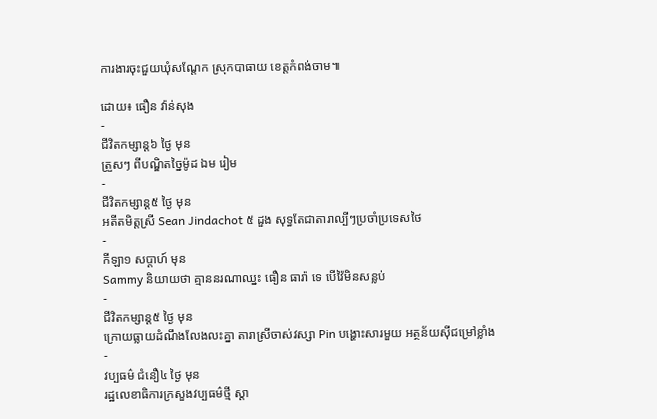ការងារចុះជួយឃុំសណ្តែក ស្រុកបាធាយ ខេត្តកំពង់ចាម៕

ដោយ៖ ធឿន វ៉ាន់សុង
-
ជីវិតកម្សាន្ដ៦ ថ្ងៃ មុន
ត្រួសៗ ពីបណ្ឌិតច្នៃម៉ូដ ឯម រៀម
-
ជីវិតកម្សាន្ដ៥ ថ្ងៃ មុន
អតីតមិត្តស្រី Sean Jindachot ៥ ដួង សុទ្ធតែជាតារាល្បីៗប្រចាំប្រទេសថៃ
-
កីឡា១ សប្តាហ៍ មុន
Sammy និយាយថា គ្មាននរណាឈ្នះ ធឿន ធារ៉ា ទេ បើវ៉ៃមិនសន្លប់
-
ជីវិតកម្សាន្ដ៥ ថ្ងៃ មុន
ក្រោយធ្លាយដំណឹងលែងលះគ្នា តារាស្រីចាស់វស្សា Pin បង្ហោះសារមួយ អត្ថន័យស៊ីជម្រៅខ្លាំង
-
វប្បធម៌ ជំនឿ៤ ថ្ងៃ មុន
រដ្ឋលេខាធិការក្រសួងវប្បធម៌ថ្មី ស្ដា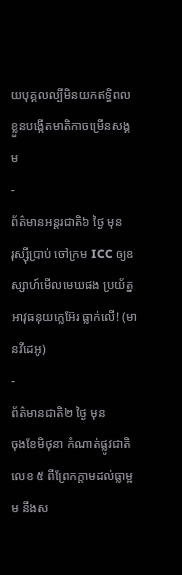យបុគ្គលល្បីមិនយកឥទ្ធិពលខ្លួនបង្កើតមាតិកាចម្រើនសង្គម
-
ព័ត៌មានអន្ដរជាតិ៦ ថ្ងៃ មុន
រុស្ស៊ីប្រាប់ ចៅក្រម ICC ឲ្យឧស្សាហ៍មើលមេឃផង ប្រយ័ត្នអាវុធនុយក្លេអ៊ែរ ធ្លាក់លើ! (មានវីដេអូ)
-
ព័ត៌មានជាតិ២ ថ្ងៃ មុន
ចុងខែមិថុនា កំណាត់ផ្លូវជាតិលេខ ៥ ពីព្រែកក្តាមដល់ធ្លាម្អម នឹងស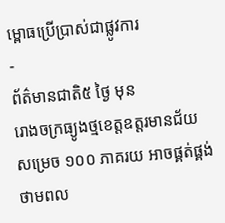ម្ពោធប្រើប្រាស់ជាផ្លូវការ
-
ព័ត៌មានជាតិ៥ ថ្ងៃ មុន
រោងចក្រធ្យូងថ្មខេត្តឧត្តរមានជ័យសម្រេច ១០០ ភាគរយ អាចផ្គត់ផ្គង់ថាមពល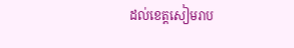ដល់ខេត្តសៀមរាប